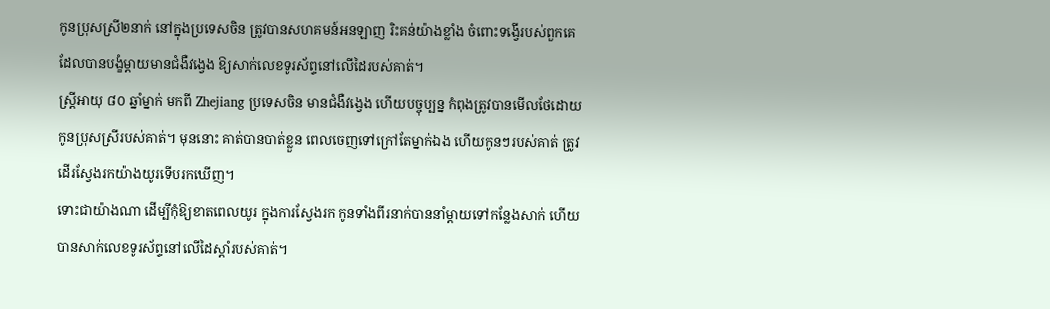កូនប្រុសស្រី២នាក់ នៅក្នុងប្រទេសចិន ត្រូវបានសហគមន៍អនឡាញ រិះគន់យ៉ាងខ្លាំង ចំពោះទង្វើរបស់ពួកគេ ដែលបានបង្ខំម្តាយមានជំងឺវង្វេង ឱ្យសាក់លេខទូរស័ព្ទនៅលើដៃរបស់គាត់។
ស្ត្រីអាយុ ៨០ ឆ្នាំម្នាក់ មកពី Zhejiang ប្រទេសចិន មានជំងឺវង្វេង ហើយបច្ចុប្បន្ន កំពុងត្រូវបានមើលថែដោយកូនប្រុសស្រីរបស់គាត់។ មុននោះ គាត់បានបាត់ខ្លួន ពេលចេញទៅក្រៅតែម្នាក់ឯង ហើយកូនៗរបស់គាត់ ត្រូវដើរស្វែងរកយ៉ាងយូរទើបរកឃើញ។
ទោះជាយ៉ាងណា ដើម្បីកុំឱ្យខាតពេលយូរ ក្នុងការស្វែងរក កូនទាំងពីរនាក់បាននាំម្តាយទៅកន្លែងសាក់ ហើយបានសាក់លេខទូរស័ព្ទនៅលើដៃស្តាំរបស់គាត់។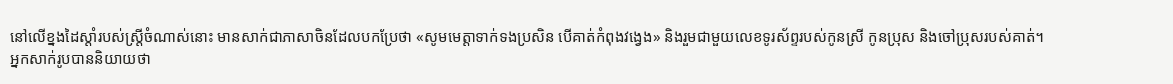នៅលើខ្នងដៃស្តាំរបស់ស្ត្រីចំណាស់នោះ មានសាក់ជាភាសាចិនដែលបកប្រែថា «សូមមេត្តាទាក់ទងប្រសិន បើគាត់កំពុងវង្វេង» និងរួមជាមួយលេខទូរស័ព្ទរបស់កូនស្រី កូនប្រុស និងចៅប្រុសរបស់គាត់។
អ្នកសាក់រូបបាននិយាយថា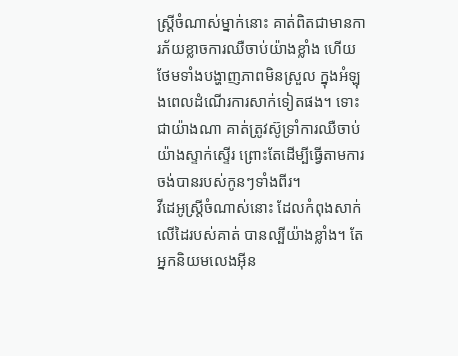ស្ត្រីចំណាស់ម្នាក់នោះ គាត់ពិតជាមានការភ័យខ្លាចការឈឺចាប់យ៉ាងខ្លាំង ហើយថែមទាំងបង្ហាញភាពមិនស្រួល ក្នុងអំឡុងពេលដំណើរការសាក់ទៀតផង។ ទោះជាយ៉ាងណា គាត់ត្រូវស៊ូទ្រាំការឈឺចាប់យ៉ាងស្ទាក់ស្ទើរ ព្រោះតែដើម្បីធ្វើតាមការចង់បានរបស់កូនៗទាំងពីរ។
វីដេអូស្ត្រីចំណាស់នោះ ដែលកំពុងសាក់លើដៃរបស់គាត់ បានល្បីយ៉ាងខ្លាំង។ តែអ្នកនិយមលេងអ៊ីន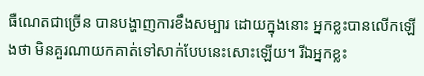ធឺណេតជាច្រើន បានបង្ហាញការខឹងសម្បារ ដោយក្នុងនោះ អ្នកខ្លះបានលើកឡើងថា មិនគួរណាយកគាត់ទៅសាក់បែបនេះសោះឡើយ។ រីឯអ្នកខ្លះ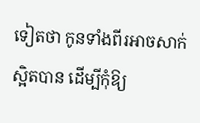ទៀតថា កូនទាំងពីរអាចសាក់ស្អិតបាន ដើម្បីកុំឱ្យ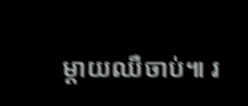ម្តាយឈឺចាប់៕ រ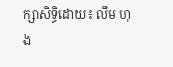ក្សាសិទ្ធិដោយ៖ លឹម ហុង